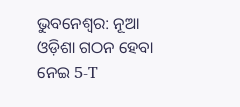ଭୁବନେଶ୍ବର: ନୂଆ ଓଡ଼ିଶା ଗଠନ ହେବା ନେଇ 5-T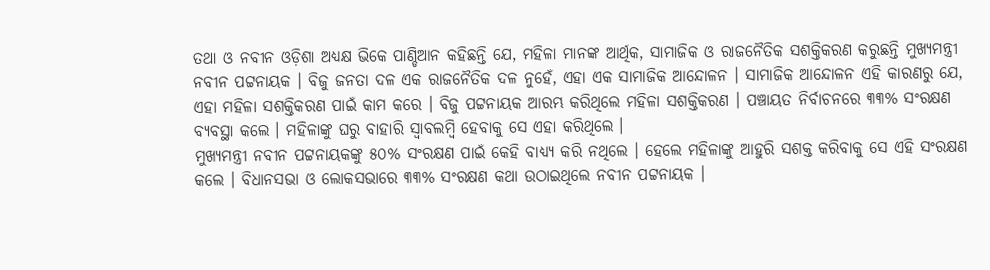ତଥା ଓ ନବୀନ ଓଡ଼ିଶା ଅଧ୍ୟକ୍ଷ ଭିକେ ପାଣ୍ଡିଆନ କହିଛନ୍ତି ଯେ, ମହିଳା ମାନଙ୍କ ଆର୍ଥିକ, ସାମାଜିକ ଓ ରାଜନୈତିକ ସଶକ୍ତିକରଣ କରୁଛନ୍ତି ମୁଖ୍ୟମନ୍ତ୍ରୀ ନବୀନ ପଟ୍ଟନାୟକ । ବିଜୁ ଜନତା ଦଳ ଏକ ରାଜନୈତିକ ଦଳ ନୁହେଁ, ଏହା ଏକ ସାମାଜିକ ଆନ୍ଦୋଳନ । ସାମାଜିକ ଆନ୍ଦୋଳନ ଏହି କାରଣରୁ ଯେ, ଏହା ମହିଳା ସଶକ୍ତିକରଣ ପାଇଁ କାମ କରେ । ବିଜୁ ପଟ୍ଟନାୟକ ଆରମ୍ଭ କରିଥିଲେ ମହିଳା ସଶକ୍ତିକରଣ । ପଞ୍ଚାୟତ ନିର୍ବାଚନରେ ୩୩% ସଂରକ୍ଷଣ ବ୍ୟବସ୍ଥା କଲେ । ମହିଳାଙ୍କୁ ଘରୁ ବାହାରି ସ୍ୱାବଲମ୍ବି ହେବାକୁ ସେ ଏହା କରିଥିଲେ ।
ମୁଖ୍ୟମନ୍ତ୍ରୀ ନବୀନ ପଟ୍ଟନାୟକଙ୍କୁ ୫୦% ସଂରକ୍ଷଣ ପାଇଁ କେହି ବାଧ୍ୟ୍ୟ କରି ନଥିଲେ । ହେଲେ ମହିଳାଙ୍କୁ ଆହୁରି ସଶକ୍ତ କରିବାକୁ ସେ ଏହି ସଂରକ୍ଷଣ କଲେ । ବିଧାନସଭା ଓ ଲୋକସଭାରେ ୩୩% ସଂରକ୍ଷଣ କଥା ଉଠାଇଥିଲେ ନବୀନ ପଟ୍ଟନାୟକ ।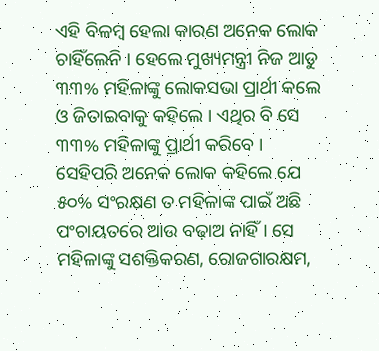ଏହି ବିଳମ୍ବ ହେଲା କାରଣ ଅନେକ ଲୋକ ଚାହିଁଲେନି । ହେଲେ ମୁଖ୍ୟମନ୍ତ୍ରୀ ନିଜ ଆଡୁ ୩୩% ମହିଳାଙ୍କୁ ଲୋକସଭା ପ୍ରାର୍ଥୀ କଲେ ଓ ଜିତାଇବାକୁ କହିଲେ । ଏଥିର ବି ସେ ୩୩% ମହିଳାଙ୍କୁ ପ୍ରାର୍ଥୀ କରିବେ ।
ସେହିପରି ଅନେକ ଲୋକ କହିଲେ ଯେ ୫୦% ସଂରକ୍ଷଣ ତ ମହିଳାଙ୍କ ପାଇଁ ଅଛି ପଂଚାୟତରେ ଆଉ ବଢ଼ାଅ ନାହିଁ । ସେ ମହିଳାଙ୍କୁ ସଶକ୍ତିକରଣ, ରୋଜଗାରକ୍ଷମ,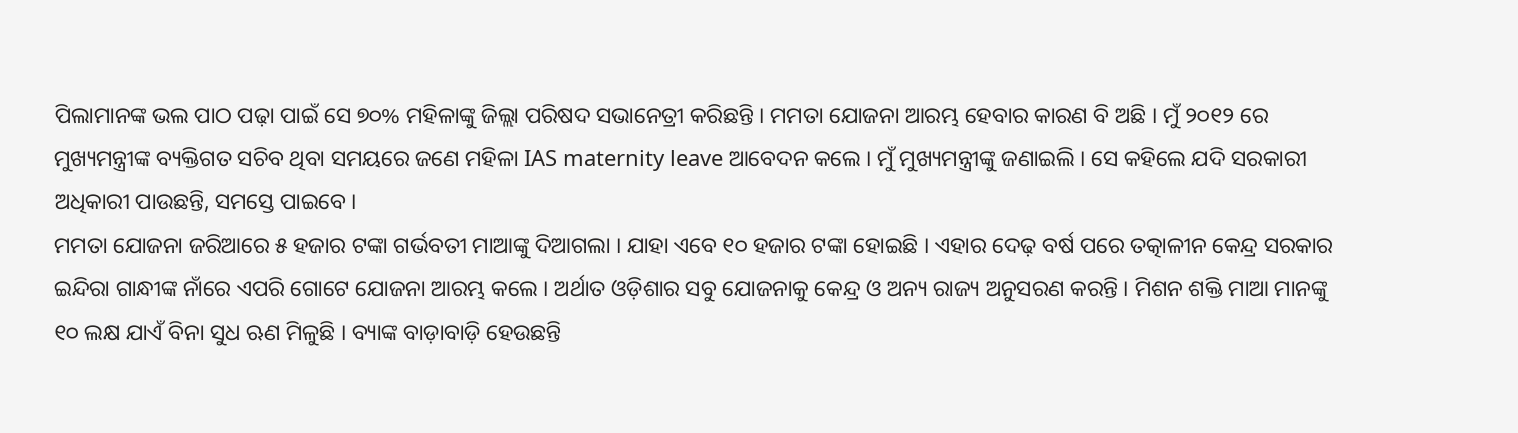ପିଲାମାନଙ୍କ ଭଲ ପାଠ ପଢ଼ା ପାଇଁ ସେ ୭୦% ମହିଳାଙ୍କୁ ଜିଲ୍ଲା ପରିଷଦ ସଭାନେତ୍ରୀ କରିଛନ୍ତି । ମମତା ଯୋଜନା ଆରମ୍ଭ ହେବାର କାରଣ ବି ଅଛି । ମୁଁ ୨୦୧୨ ରେ ମୁଖ୍ୟମନ୍ତ୍ରୀଙ୍କ ବ୍ୟକ୍ତିଗତ ସଚିବ ଥିବା ସମୟରେ ଜଣେ ମହିଳା IAS maternity leave ଆବେଦନ କଲେ । ମୁଁ ମୁଖ୍ୟମନ୍ତ୍ରୀଙ୍କୁ ଜଣାଇଲି । ସେ କହିଲେ ଯଦି ସରକାରୀ ଅଧିକାରୀ ପାଉଛନ୍ତି, ସମସ୍ତେ ପାଇବେ ।
ମମତା ଯୋଜନା ଜରିଆରେ ୫ ହଜାର ଟଙ୍କା ଗର୍ଭବତୀ ମାଆଙ୍କୁ ଦିଆଗଲା । ଯାହା ଏବେ ୧୦ ହଜାର ଟଙ୍କା ହୋଇଛି । ଏହାର ଦେଢ଼ ବର୍ଷ ପରେ ତତ୍କାଳୀନ କେନ୍ଦ୍ର ସରକାର ଇନ୍ଦିରା ଗାନ୍ଧୀଙ୍କ ନାଁରେ ଏପରି ଗୋଟେ ଯୋଜନା ଆରମ୍ଭ କଲେ । ଅର୍ଥାତ ଓଡ଼ିଶାର ସବୁ ଯୋଜନାକୁ କେନ୍ଦ୍ର ଓ ଅନ୍ୟ ରାଜ୍ୟ ଅନୁସରଣ କରନ୍ତି । ମିଶନ ଶକ୍ତି ମାଆ ମାନଙ୍କୁ ୧୦ ଲକ୍ଷ ଯାଏଁ ବିନା ସୁଧ ଋଣ ମିଳୁଛି । ବ୍ୟାଙ୍କ ବାଡ଼ାବାଡ଼ି ହେଉଛନ୍ତି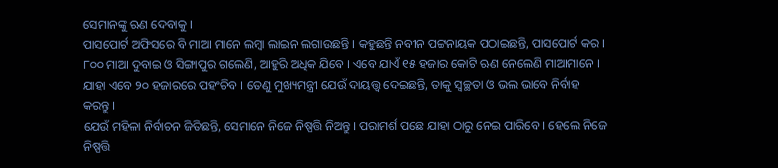ସେମାନଙ୍କୁ ଋଣ ଦେବାକୁ ।
ପାସପୋର୍ଟ ଅଫିସରେ ବି ମାଆ ମାନେ ଲମ୍ବା ଲାଇନ ଲଗାଉଛନ୍ତି । କହୁଛନ୍ତି ନବୀନ ପଟ୍ଟନାୟକ ପଠାଇଛନ୍ତି, ପାସପୋର୍ଟ କର । ୮୦୦ ମାଆ ଦୁବାଇ ଓ ସିଙ୍ଗାପୁର ଗଲେଣି, ଆହୁରି ଅଧିକ ଯିବେ । ଏବେ ଯାଏଁ ୧୫ ହଜାର କୋଟି ଋଣ ନେଲେଣି ମାଆମାନେ । ଯାହା ଏବେ ୨୦ ହଜାରରେ ପହଂଚିବ । ତେଣୁ ମୁଖ୍ୟମନ୍ତ୍ରୀ ଯେଉଁ ଦାୟତ୍ତ୍ବ ଦେଇଛନ୍ତି, ତାକୁ ସ୍ୱଚ୍ଛତା ଓ ଭଲ ଭାବେ ନିର୍ବାହ କରନ୍ତୁ ।
ଯେଉଁ ମହିଳା ନିର୍ବାଚନ ଜିତିଛନ୍ତି, ସେମାନେ ନିଜେ ନିଷ୍ପତ୍ତି ନିଅନ୍ତୁ । ପରାମର୍ଶ ପଛେ ଯାହା ଠାରୁ ନେଇ ପାରିବେ । ହେଲେ ନିଜେ ନିଷ୍ପତ୍ତି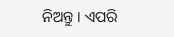ନିଅନ୍ତୁ । ଏପରି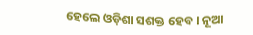ହେଲେ ଓଡ଼ିଶା ସଶକ୍ତ ହେବ । ନୂଆ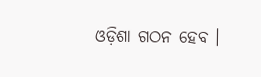ଓଡ଼ିଶା ଗଠନ ହେବ ।